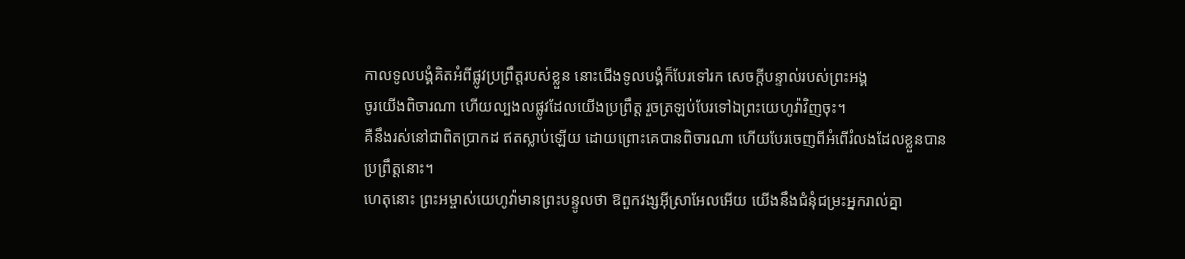កាលទូលបង្គំគិតអំពីផ្លូវប្រព្រឹត្តរបស់ខ្លួន នោះជើងទូលបង្គំក៏បែរទៅរក សេចក្ដីបន្ទាល់របស់ព្រះអង្គ
ចូរយើងពិចារណា ហើយល្បងលផ្លូវដែលយើងប្រព្រឹត្ត រួចត្រឡប់បែរទៅឯព្រះយេហូវ៉ាវិញចុះ។
គឺនឹងរស់នៅជាពិតប្រាកដ ឥតស្លាប់ឡើយ ដោយព្រោះគេបានពិចារណា ហើយបែរចេញពីអំពើរំលងដែលខ្លួនបានប្រព្រឹត្តនោះ។
ហេតុនោះ ព្រះអម្ចាស់យេហូវ៉ាមានព្រះបន្ទូលថា ឱពួកវង្សអ៊ីស្រាអែលអើយ យើងនឹងជំនុំជម្រះអ្នករាល់គ្នា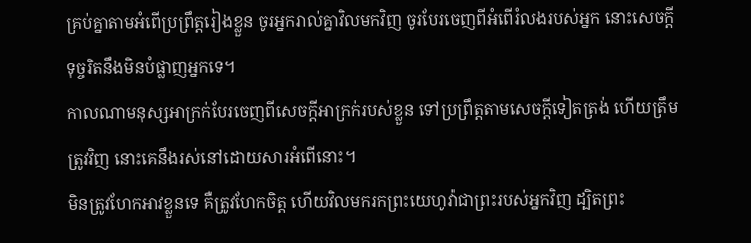គ្រប់គ្នាតាមអំពើប្រព្រឹត្តរៀងខ្លួន ចូរអ្នករាល់គ្នាវិលមកវិញ ចូរបែរចេញពីអំពើរំលងរបស់អ្នក នោះសេចក្ដីទុច្ចរិតនឹងមិនបំផ្លាញអ្នកទេ។
កាលណាមនុស្សអាក្រក់បែរចេញពីសេចក្ដីអាក្រក់របស់ខ្លួន ទៅប្រព្រឹត្តតាមសេចក្ដីទៀតត្រង់ ហើយត្រឹមត្រូវវិញ នោះគេនឹងរស់នៅដោយសារអំពើនោះ។
មិនត្រូវហែកអាវខ្លួនទេ គឺត្រូវហែកចិត្ត ហើយវិលមករកព្រះយេហូវ៉ាជាព្រះរបស់អ្នកវិញ ដ្បិតព្រះ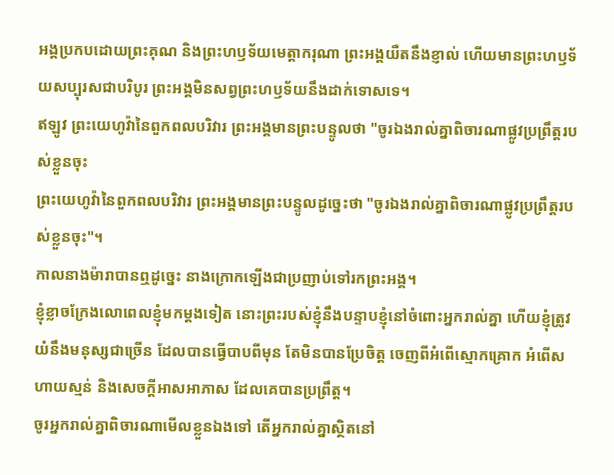អង្គប្រកបដោយព្រះគុណ និងព្រះហឫទ័យមេត្តាករុណា ព្រះអង្គយឺតនឹងខ្ញាល់ ហើយមានព្រះហឫទ័យសប្បុរសជាបរិបូរ ព្រះអង្គមិនសព្វព្រះហឫទ័យនឹងដាក់ទោសទេ។
ឥឡូវ ព្រះយេហូវ៉ានៃពួកពលបរិវារ ព្រះអង្គមានព្រះបន្ទូលថា "ចូរឯងរាល់គ្នាពិចារណាផ្លូវប្រព្រឹត្តរបស់ខ្លួនចុះ
ព្រះយេហូវ៉ានៃពួកពលបរិវារ ព្រះអង្គមានព្រះបន្ទូលដូច្នេះថា "ចូរឯងរាល់គ្នាពិចារណាផ្លូវប្រព្រឹត្តរបស់ខ្លួនចុះ"។
កាលនាងម៉ារាបានឮដូច្នេះ នាងក្រោកឡើងជាប្រញាប់ទៅរកព្រះអង្គ។
ខ្ញុំខ្លាចក្រែងលោពេលខ្ញុំមកម្តងទៀត នោះព្រះរបស់ខ្ញុំនឹងបន្ទាបខ្ញុំនៅចំពោះអ្នករាល់គ្នា ហើយខ្ញុំត្រូវយំនឹងមនុស្សជាច្រើន ដែលបានធ្វើបាបពីមុន តែមិនបានប្រែចិត្ត ចេញពីអំពើស្មោកគ្រោក អំពើសហាយស្មន់ និងសេចក្តីអាសអាភាស ដែលគេបានប្រព្រឹត្ត។
ចូរអ្នករាល់គ្នាពិចារណាមើលខ្លួនឯងទៅ តើអ្នករាល់គ្នាស្ថិតនៅ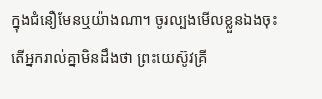ក្នុងជំនឿមែនឬយ៉ាងណា។ ចូរល្បងមើលខ្លួនឯងចុះ តើអ្នករាល់គ្នាមិនដឹងថា ព្រះយេស៊ូវគ្រី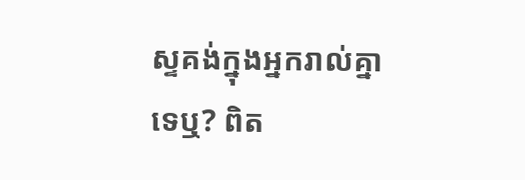ស្ទគង់ក្នុងអ្នករាល់គ្នាទេឬ? ពិត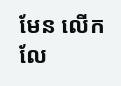មែន លើកលែ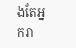ងតែអ្នករា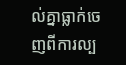ល់គ្នាធ្លាក់ចេញពីការល្ប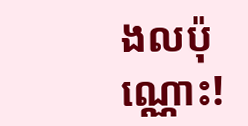ងលប៉ុណ្ណោះ!